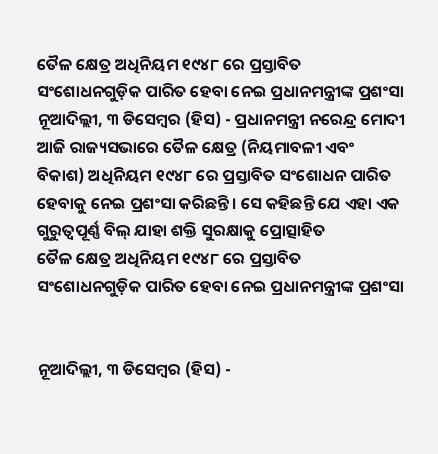ତୈଳ କ୍ଷେତ୍ର ଅଧିନିୟମ ୧୯୪୮ ରେ ପ୍ରସ୍ତାବିତ ସଂଶୋଧନଗୁଡ଼ିକ ପାରିତ ହେବା ନେଇ ପ୍ରଧାନମନ୍ତ୍ରୀଙ୍କ ପ୍ରଶଂସା
ନୂଆଦିଲ୍ଲୀ, ୩ ଡିସେମ୍ବର (ହିସ) - ପ୍ରଧାନମନ୍ତ୍ରୀ ନରେନ୍ଦ୍ର ମୋଦୀ ଆଜି ରାଜ୍ୟସଭାରେ ତୈଳ କ୍ଷେତ୍ର (ନିୟମାବଳୀ ଏବଂ ବିକାଶ) ଅଧିନିୟମ ୧୯୪୮ ରେ ପ୍ରସ୍ତାବିତ ସଂଶୋଧନ ପାରିତ ହେବାକୁ ନେଇ ପ୍ରଶଂସା କରିଛନ୍ତି । ସେ କହିଛନ୍ତି ଯେ ଏହା ଏକ ଗୁରୁତ୍ୱପୂର୍ଣ୍ଣ ବିଲ୍ ଯାହା ଶକ୍ତି ସୁରକ୍ଷାକୁ ପ୍ରୋତ୍ସାହିତ
ତୈଳ କ୍ଷେତ୍ର ଅଧିନିୟମ ୧୯୪୮ ରେ ପ୍ରସ୍ତାବିତ ସଂଶୋଧନଗୁଡ଼ିକ ପାରିତ ହେବା ନେଇ ପ୍ରଧାନମନ୍ତ୍ରୀଙ୍କ ପ୍ରଶଂସା


ନୂଆଦିଲ୍ଲୀ, ୩ ଡିସେମ୍ବର (ହିସ) -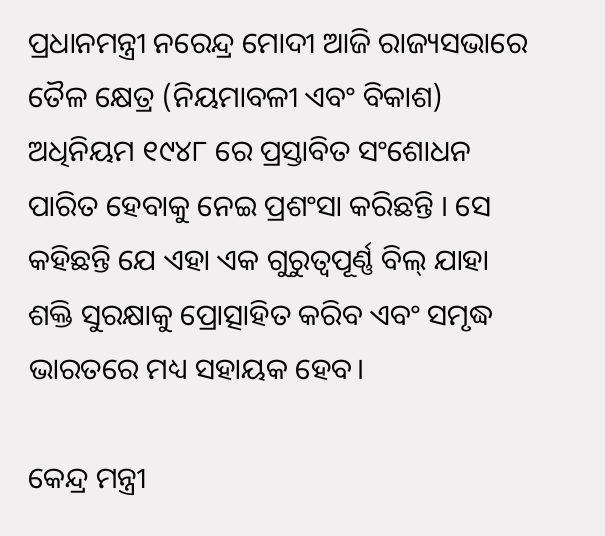ପ୍ରଧାନମନ୍ତ୍ରୀ ନରେନ୍ଦ୍ର ମୋଦୀ ଆଜି ରାଜ୍ୟସଭାରେ ତୈଳ କ୍ଷେତ୍ର (ନିୟମାବଳୀ ଏବଂ ବିକାଶ) ଅଧିନିୟମ ୧୯୪୮ ରେ ପ୍ରସ୍ତାବିତ ସଂଶୋଧନ ପାରିତ ହେବାକୁ ନେଇ ପ୍ରଶଂସା କରିଛନ୍ତି । ସେ କହିଛନ୍ତି ଯେ ଏହା ଏକ ଗୁରୁତ୍ୱପୂର୍ଣ୍ଣ ବିଲ୍ ଯାହା ଶକ୍ତି ସୁରକ୍ଷାକୁ ପ୍ରୋତ୍ସାହିତ କରିବ ଏବଂ ସମୃଦ୍ଧ ଭାରତରେ ମଧ୍ୟ ସହାୟକ ହେବ।

କେନ୍ଦ୍ର ମନ୍ତ୍ରୀ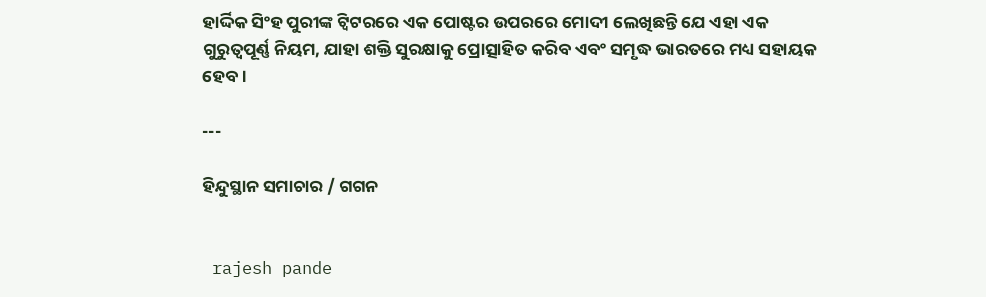ହାର୍ଦ୍ଦିକ ସିଂହ ପୁରୀଙ୍କ ଟ୍ୱିଟରରେ ଏକ ପୋଷ୍ଟର ଉପରରେ ମୋଦୀ ଲେଖିଛନ୍ତି ଯେ ଏହା ଏକ ଗୁରୁତ୍ୱପୂର୍ଣ୍ଣ ନିୟମ, ଯାହା ଶକ୍ତି ସୁରକ୍ଷାକୁ ପ୍ରୋତ୍ସାହିତ କରିବ ଏବଂ ସମୃଦ୍ଧ ଭାରତରେ ମଧ୍ୟ ସହାୟକ ହେବ।

---

ହିନ୍ଦୁସ୍ଥାନ ସମାଚାର / ଗଗନ


 rajesh pande